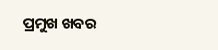ପ୍ରମୁଖ ଖବର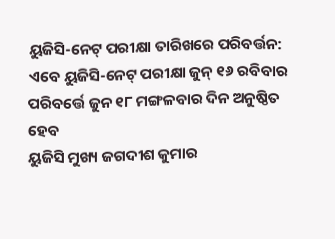ୟୁଜିସି-ନେଟ୍ ପରୀକ୍ଷା ତାରିଖରେ ପରିବର୍ତ୍ତନ: ଏବେ ୟୁଜିସି-ନେଟ୍ ପରୀକ୍ଷା ଜୁନ୍ ୧୬ ରବିବାର ପରିବର୍ତ୍ତେ ଜୁନ ୧୮ ମଙ୍ଗଳବାର ଦିନ ଅନୁଷ୍ଠିତ ହେବ
ୟୁଜିସି ମୁଖ୍ୟ ଜଗଦୀଶ କୁମାର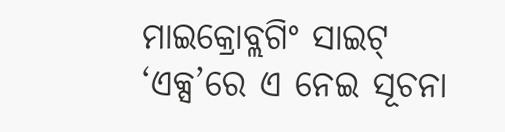ମାଇକ୍ରୋବ୍ଲଗିଂ ସାଇଟ୍ ‘ଏକ୍ସ’ରେ ଏ ନେଇ ସୂଚନା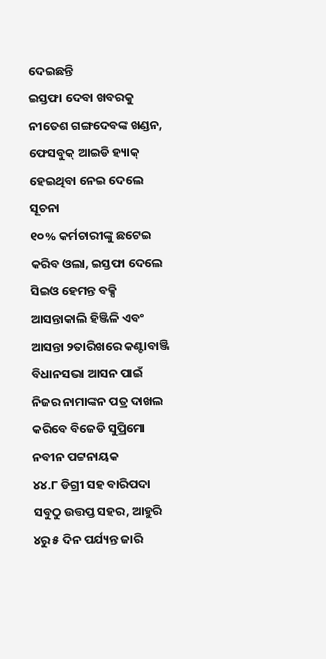ଦେଇଛନ୍ତି
ଇସ୍ତଫା ଦେବା ଖବରକୁ ନୀତେଶ ଗଙ୍ଗଦେବଙ୍କ ଖଣ୍ଡନ, ଫେସବୁକ୍ ଆଇଡି ହ୍ୟାକ୍ ହେଇଥିବା ନେଇ ଦେଲେ ସୂଚନା
୧୦% କର୍ମଚାରୀଙ୍କୁ ଛଟେଇ କରିବ ଓଲା, ଇସ୍ତଫା ଦେଲେ ସିଇଓ ହେମନ୍ତ ବକ୍ସି
ଆସନ୍ତାକାଲି ହିଞ୍ଜିଳି ଏବଂ ଆସନ୍ତା ୨ତାରିଖରେ କଣ୍ଟାବାଞ୍ଜି ବିଧାନସଭା ଆସନ ପାଇଁ ନିଜର ନାମାଙ୍କନ ପତ୍ର ଦାଖଲ କରିବେ ବିଜେଡି ସୁପ୍ରିମୋ ନବୀନ ପଟ୍ଟନାୟକ
୪୪.୮ ଡିଗ୍ରୀ ସହ ବାରିପଦା ସବୁଠୁ ଉତ୍ତପ୍ତ ସହର, ଆହୁରି ୪ରୁ ୫ ଦିନ ପର୍ଯ୍ୟନ୍ତ ଜାରି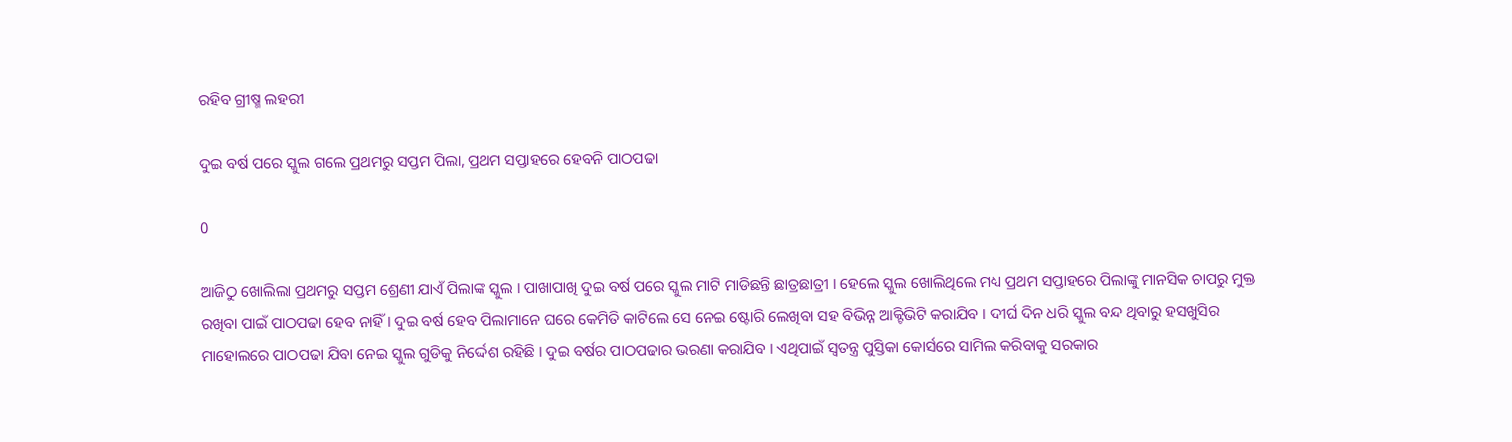ରହିବ ଗ୍ରୀଷ୍ମ ଲହରୀ

ଦୁଇ ବର୍ଷ ପରେ ସ୍କୁଲ ଗଲେ ପ୍ରଥମରୁ ସପ୍ତମ ପିଲା, ପ୍ରଥମ ସପ୍ତାହରେ ହେବନି ପାଠପଢା

0

ଆଜିଠୁ ଖୋଲିଲା ପ୍ରଥମରୁ ସପ୍ତମ ଶ୍ରେଣୀ ଯାଏଁ ପିଲାଙ୍କ ସ୍କୁଲ । ପାଖାପାଖି ଦୁଇ ବର୍ଷ ପରେ ସ୍କୁଲ ମାଟି ମାଡିଛନ୍ତି ଛାତ୍ରଛାତ୍ରୀ । ହେଲେ ସ୍କୁଲ ଖୋଲିଥିଲେ ମଧ୍ୟ ପ୍ରଥମ ସପ୍ତାହରେ ପିଲାଙ୍କୁ ମାନସିକ ଚାପରୁ ମୁକ୍ତ ରଖିବା ପାଇଁ ପାଠପଢା ହେବ ନାହିଁ । ଦୁଇ ବର୍ଷ ହେବ ପିଲାମାନେ ଘରେ କେମିତି କାଟିଲେ ସେ ନେଇ ଷ୍ଟୋରି ଲେଖିବା ସହ ବିଭିନ୍ନ ଆକ୍ଟିଭିଟି କରାଯିବ । ଦୀର୍ଘ ଦିନ ଧରି ସ୍କୁଲ ବନ୍ଦ ଥିବାରୁ ହସଖୁସିର ମାହୋଲରେ ପାଠପଢା ଯିବା ନେଇ ସ୍କୁଲ ଗୁଡିକୁ ନିର୍ଦ୍ଦେଶ ରହିଛି । ଦୁଇ ବର୍ଷର ପାଠପଢାର ଭରଣା କରାଯିବ । ଏଥିପାଇଁ ସ୍ୱତନ୍ତ୍ର ପୁସ୍ତିକା କୋର୍ସରେ ସାମିଲ କରିବାକୁ ସରକାର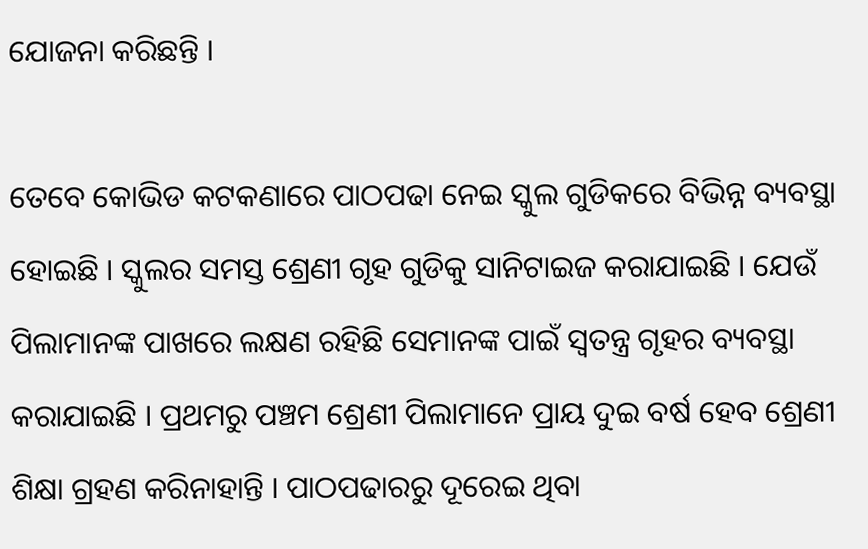ଯୋଜନା କରିଛନ୍ତି ।

ତେବେ କୋଭିଡ କଟକଣାରେ ପାଠପଢା ନେଇ ସ୍କୁଲ ଗୁଡିକରେ ବିଭିନ୍ନ ବ୍ୟବସ୍ଥା ହୋଇଛି । ସ୍କୁଲର ସମସ୍ତ ଶ୍ରେଣୀ ଗୃହ ଗୁଡିକୁ ସାନିଟାଇଜ କରାଯାଇଛି । ଯେଉଁ ପିଲାମାନଙ୍କ ପାଖରେ ଲକ୍ଷଣ ରହିଛି ସେମାନଙ୍କ ପାଇଁ ସ୍ୱତନ୍ତ୍ର ଗୃହର ବ୍ୟବସ୍ଥା କରାଯାଇଛି । ପ୍ରଥମରୁ ପଞ୍ଚମ ଶ୍ରେଣୀ ପିଲାମାନେ ପ୍ରାୟ ଦୁଇ ବର୍ଷ ହେବ ଶ୍ରେଣୀ ଶିକ୍ଷା ଗ୍ରହଣ କରିନାହାନ୍ତି । ପାଠପଢାରରୁ ଦୂରେଇ ଥିବା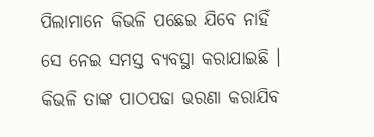ପିଲାମାନେ କିଭଳି ପଛେଇ ଯିବେ ନାହିଁ ସେ ନେଇ ସମସ୍ତ ବ୍ୟବସ୍ଥା କରାଯାଇଛି । କିଭଳି ତାଙ୍କ ପାଠପଢା ଭରଣା କରାଯିବ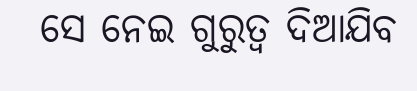ସେ ନେଇ ଗୁରୁତ୍ୱ ଦିଆଯିବ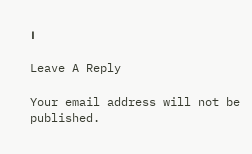।

Leave A Reply

Your email address will not be published.